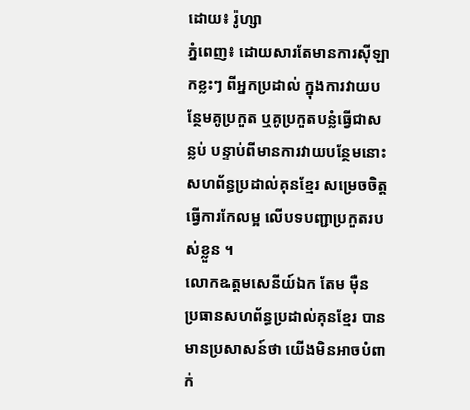ដោយ៖ រ៉ូហ្សា
ភ្នំពេញ៖ ដោយសារតែមានការស៊ីឡាកខ្លះៗ ពីអ្នកប្រដាល់ ក្នុងការវាយបន្ថែមគូប្រកួត ឬគូប្រកួតបន្លំធ្វើជាសន្លប់ បន្ទាប់ពីមានការវាយបន្ថែមនោះ សហព័ន្ធប្រដាល់គុនខ្មែរ សម្រេចចិត្តធ្វើការកែលម្អ លើបទបញ្ជាប្រកួតរបស់ខ្លួន ។
លោកឩត្តមសេនីយ៍ឯក តែម ម៉ឺន ប្រធានសហព័ន្ធប្រដាល់គុនខ្មែរ បានមានប្រសាសន៍ថា យើងមិនអាចបំពាក់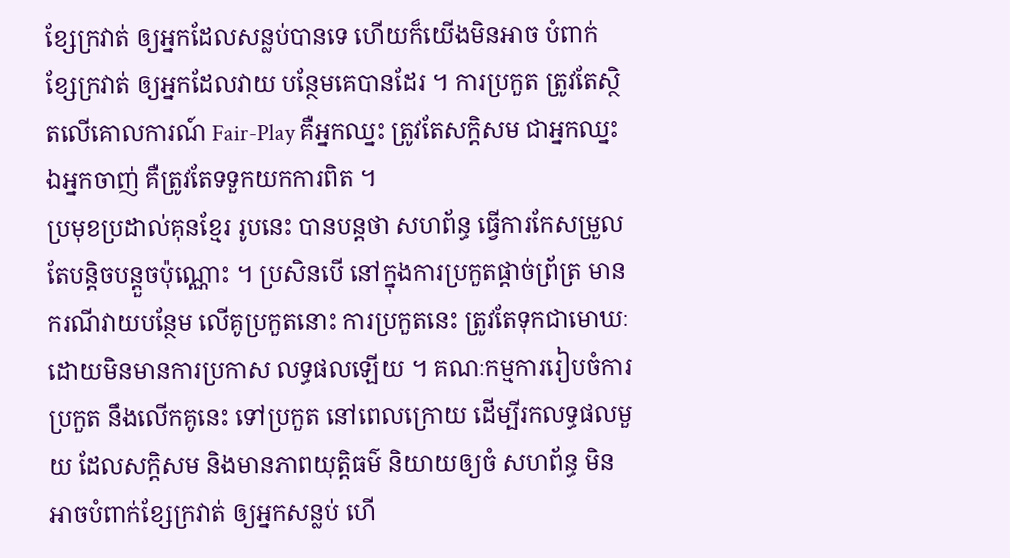ខ្សែក្រវាត់ ឲ្យអ្នកដែលសន្លប់បានទេ ហើយក៏យើងមិនអាច បំពាក់ខ្សែក្រវាត់ ឲ្យអ្នកដែលវាយ បន្ថែមគេបានដែរ ។ ការប្រកួត ត្រូវតែស្ថិតលើគោលការណ៍ Fair-Play គឺអ្នកឈ្នះ ត្រូវតែសក្តិសម ជាអ្នកឈ្នះ ឯអ្នកចាញ់ គឺត្រូវតែទទួកយកការពិត ។
ប្រមុខប្រដាល់គុនខ្មែរ រូបនេះ បានបន្តថា សហព័ន្ធ ធ្វើការកែសម្រួល តែបន្តិចបន្តួចប៉ុណ្ណោះ ។ ប្រសិនបើ នៅក្នុងការប្រកួតផ្ដាច់ព្រ័ត្រ មានករណីវាយបន្ថែម លើគូប្រកួតនោះ ការប្រកួតនេះ ត្រូវតែទុកជាមោឃៈ ដោយមិនមានការប្រកាស លទ្ធផលឡើយ ។ គណៈកម្មការរៀបចំការប្រកួត នឹងលើកគូនេះ ទៅប្រកួត នៅពេលក្រោយ ដើម្បីរកលទ្ធផលមួយ ដែលសក្តិសម និងមានភាពយុត្តិធម៌ និយាយឲ្យចំ សហព័ន្ធ មិនអាចបំពាក់ខ្សែក្រវាត់ ឲ្យអ្នកសន្លប់ ហើ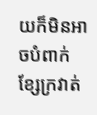យក៏មិនអាចបំពាក់ខ្សែក្រវាត់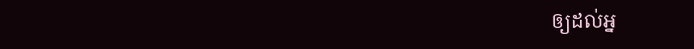ឲ្យដល់អ្ន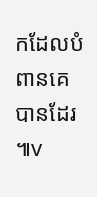កដែលបំពានគេបានដែរ ៕v